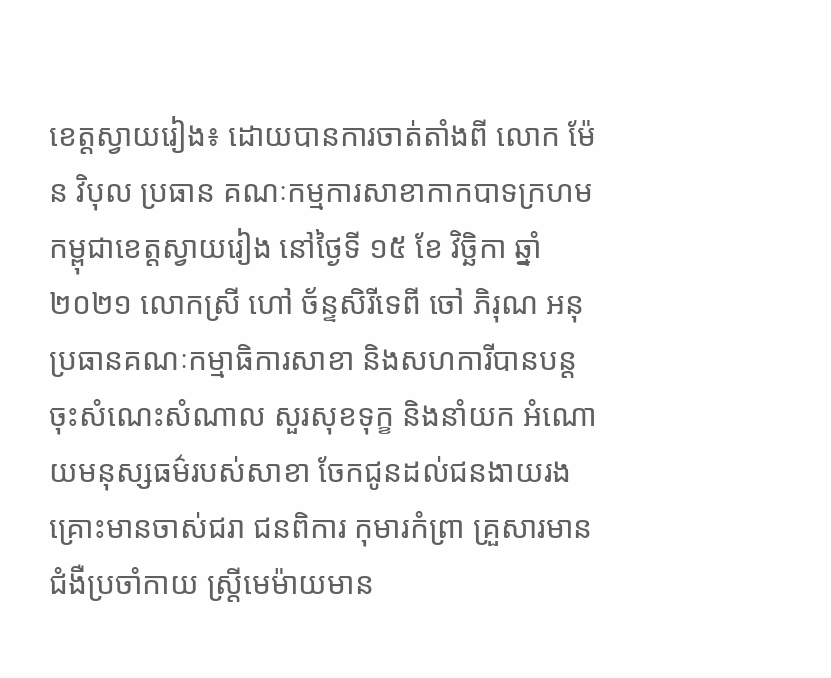ខេត្តស្វាយរៀង៖ ដោយបានការចាត់តាំងពី លោក ម៉ែន វិបុល ប្រធាន គណៈកម្មការសាខាកាកបាទក្រហមកម្ពុជាខេត្តស្វាយរៀង នៅថ្ងៃទី ១៥ ខែ វិច្ឆិកា ឆ្នាំ ២០២១ លោកស្រី ហៅ ច័ន្ទសិរីទេពី ចៅ ភិរុណ អនុប្រធានគណៈកម្មាធិការសាខា និងសហការីបានបន្តចុះសំណេះសំណាល សួរសុខទុក្ខ និងនាំយក អំណោយមនុស្សធម៌របស់សាខា ចែកជូនដល់ជនងាយរងគ្រោះមានចាស់ជរា ជនពិការ កុមារកំព្រា គ្រួសារមានជំងឺប្រចាំកាយ ស្ត្រីមេម៉ាយមាន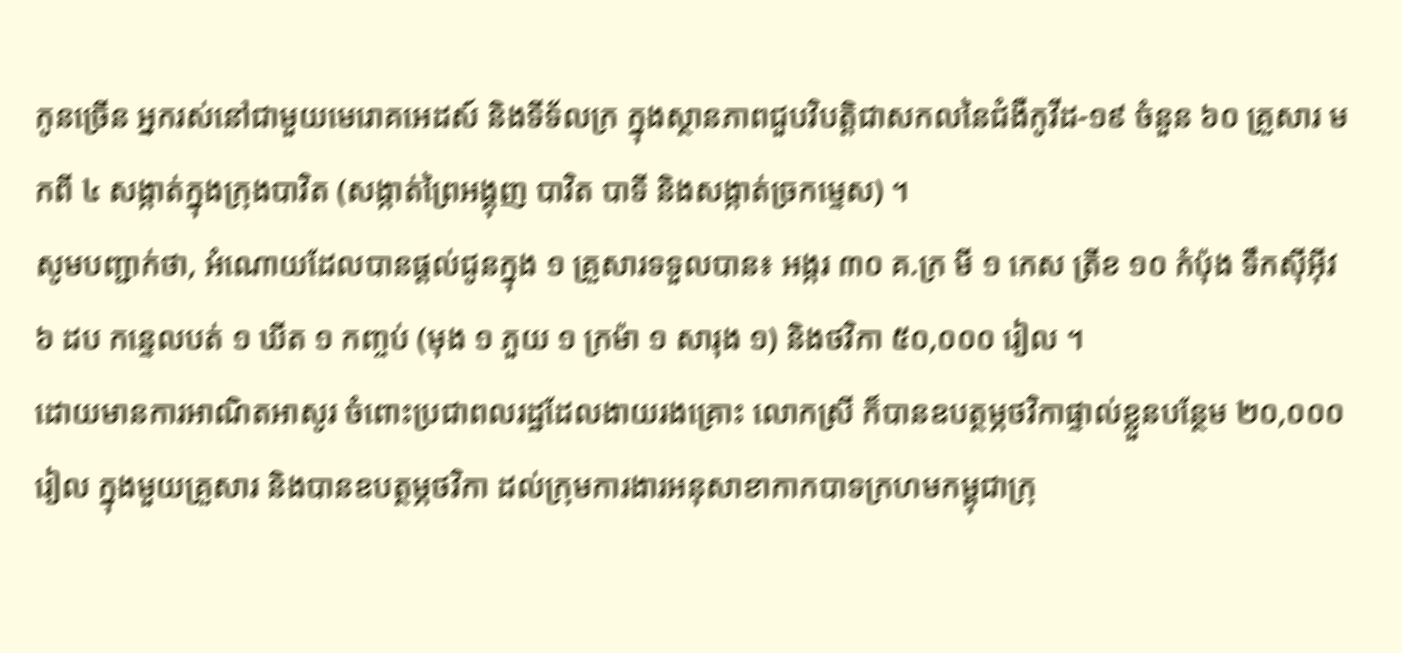កូនច្រើន អ្នករស់នៅជាមួយមេរោគអេដស៍ និងទីទ័លក្រ ក្នុងស្ថានភាពជួបវិបត្តិជាសកលនៃជំងឺកូវីដ-១៩ ចំនួន ៦០ គ្រួសារ មកពី ៤ សង្កាត់ក្នុងក្រុងបាវិត (សង្កាត់ព្រៃអង្គុញ បាវិត បាទី និងសង្កាត់ច្រកម្ទេស) ។
សូមបញ្ជាក់ថា, អំណោយដែលបានផ្តល់ជូនក្នុង ១ គ្រួសារទទួលបាន៖ អង្ករ ៣០ គ.ក្រ មី ១ កេស ត្រីខ ១០ កំប៉ុង ទឹកស៊ីអ៊ីវ ៦ ដប កន្ទេលបត់ ១ ឃីត ១ កញ្ចប់ (មុង ១ ភួយ ១ ក្រម៉ា ១ សារុង ១) និងថវិកា ៥០,០០០ រៀល ។
ដោយមានការអាណិតអាសូរ ចំពោះប្រជាពលរដ្ឋដែលងាយរងគ្រោះ លោកស្រី ក៏បានឧបត្ថម្ភថវិកាផ្ទាល់ខ្លួនបន្ថែម ២០,០០០ រៀល ក្នុងមួយគ្រួសារ និងបានឧបត្ថម្ភថវិកា ដល់ក្រុមការងារអនុសាខាកាកបាទក្រហមកម្ពុជាក្រុ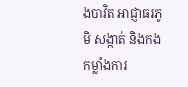ងបាវិត អាជ្ញាធរភូមិ សង្កាត់ និងកងកម្លាំងការ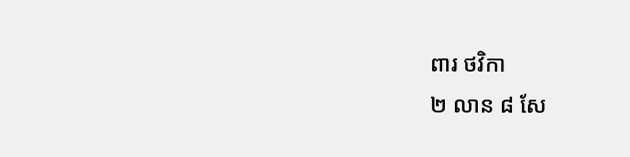ពារ ថវិកា
២ លាន ៨ សែ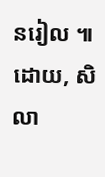នរៀល ៕
ដោយ, សិលា